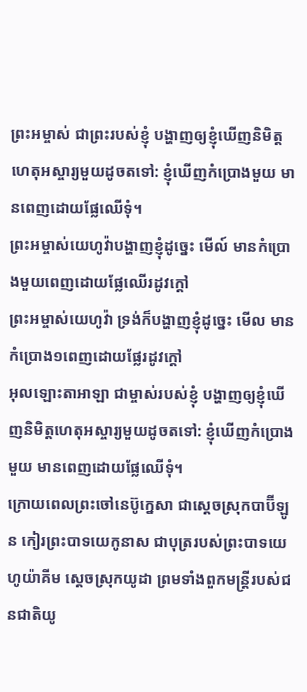ព្រះអម្ចាស់ ជាព្រះរបស់ខ្ញុំ បង្ហាញឲ្យខ្ញុំឃើញនិមិត្តហេតុអស្ចារ្យមួយដូចតទៅ: ខ្ញុំឃើញកំប្រោងមួយ មានពេញដោយផ្លែឈើទុំ។
ព្រះអម្ចាស់យេហូវ៉ាបង្ហាញខ្ញុំដូច្នេះ មើល៍ មានកំប្រោងមួយពេញដោយផ្លែឈើរដូវក្តៅ
ព្រះអម្ចាស់យេហូវ៉ា ទ្រង់ក៏បង្ហាញខ្ញុំដូច្នេះ មើល មានកំប្រោង១ពេញដោយផ្លែរដូវក្តៅ
អុលឡោះតាអាឡា ជាម្ចាស់របស់ខ្ញុំ បង្ហាញឲ្យខ្ញុំឃើញនិមិត្តហេតុអស្ចារ្យមួយដូចតទៅ: ខ្ញុំឃើញកំប្រោងមួយ មានពេញដោយផ្លែឈើទុំ។
ក្រោយពេលព្រះចៅនេប៊ូក្នេសា ជាស្ដេចស្រុកបាប៊ីឡូន កៀរព្រះបាទយេកូនាស ជាបុត្ររបស់ព្រះបាទយេហូយ៉ាគីម ស្ដេចស្រុកយូដា ព្រមទាំងពួកមន្ត្រីរបស់ជនជាតិយូ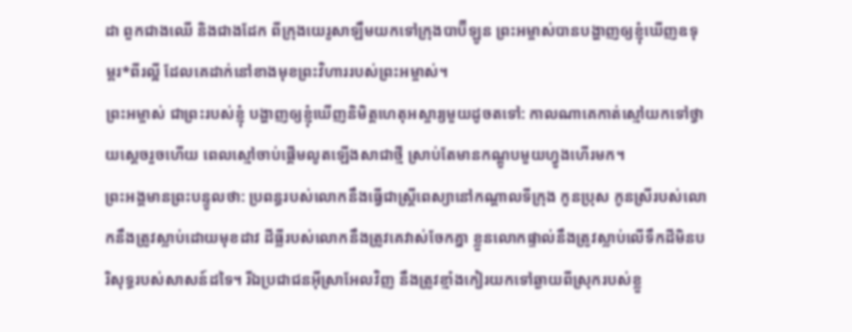ដា ពួកជាងឈើ និងជាងដែក ពីក្រុងយេរូសាឡឹមយកទៅក្រុងបាប៊ីឡូន ព្រះអម្ចាស់បានបង្ហាញឲ្យខ្ញុំឃើញឧទុម្ពរ*ពីរល្អី ដែលគេដាក់នៅខាងមុខព្រះវិហាររបស់ព្រះអម្ចាស់។
ព្រះអម្ចាស់ ជាព្រះរបស់ខ្ញុំ បង្ហាញឲ្យខ្ញុំឃើញនិមិត្តហេតុអស្ចារ្យមួយដូចតទៅ: កាលណាគេកាត់ស្មៅយកទៅថ្វាយស្ដេចរួចហើយ ពេលស្មៅចាប់ផ្ដើមលូតឡើងសាជាថ្មី ស្រាប់តែមានកណ្ដូបមួយហ្វូងហើរមក។
ព្រះអង្គមានព្រះបន្ទូលថា: ប្រពន្ធរបស់លោកនឹងធ្វើជាស្ត្រីពេស្យានៅកណ្ដាលទីក្រុង កូនប្រុស កូនស្រីរបស់លោកនឹងត្រូវស្លាប់ដោយមុខដាវ ដីធ្លីរបស់លោកនឹងត្រូវគេវាស់ចែកគ្នា ខ្លួនលោកផ្ទាល់នឹងត្រូវស្លាប់លើទឹកដីមិនបរិសុទ្ធរបស់សាសន៍ដទៃ។ រីឯប្រជាជនអ៊ីស្រាអែលវិញ នឹងត្រូវខ្មាំងកៀរយកទៅឆ្ងាយពីស្រុករបស់ខ្លួ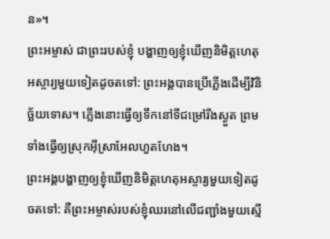ន»។
ព្រះអម្ចាស់ ជាព្រះរបស់ខ្ញុំ បង្ហាញឲ្យខ្ញុំឃើញនិមិត្តហេតុអស្ចារ្យមួយទៀតដូចតទៅ: ព្រះអង្គបានប្រើភ្លើងដើម្បីវិនិច្ឆ័យទោស។ ភ្លើងនោះធ្វើឲ្យទឹកនៅទីជម្រៅរីងស្ងួត ព្រមទាំងធ្វើឲ្យស្រុកអ៊ីស្រាអែលហួតហែង។
ព្រះអង្គបង្ហាញឲ្យខ្ញុំឃើញនិមិត្តហេតុអស្ចារ្យមួយទៀតដូចតទៅ: គឺព្រះអម្ចាស់របស់ខ្ញុំឈរនៅលើជញ្ជាំងមួយស្មើ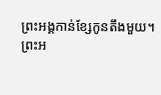ព្រះអង្គកាន់ខ្សែកូនតឹងមួយ។
ព្រះអ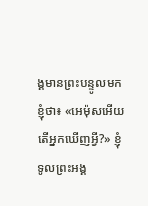ង្គមានព្រះបន្ទូលមកខ្ញុំថា៖ «អេម៉ុសអើយ តើអ្នកឃើញអ្វី?» ខ្ញុំទូលព្រះអង្គ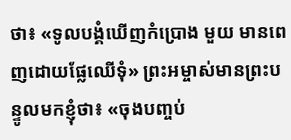ថា៖ «ទូលបង្គំឃើញកំប្រោង មួយ មានពេញដោយផ្លែឈើទុំ» ព្រះអម្ចាស់មានព្រះបន្ទូលមកខ្ញុំថា៖ «ចុងបញ្ចប់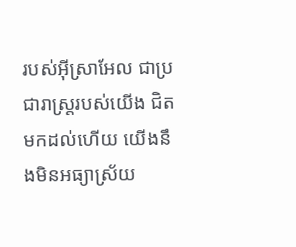របស់អ៊ីស្រាអែល ជាប្រជារាស្ដ្ររបស់យើង ជិតមកដល់ហើយ យើងនឹងមិនអធ្យាស្រ័យ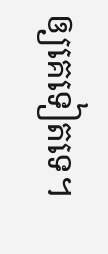ឲ្យគេទៀតទេ។